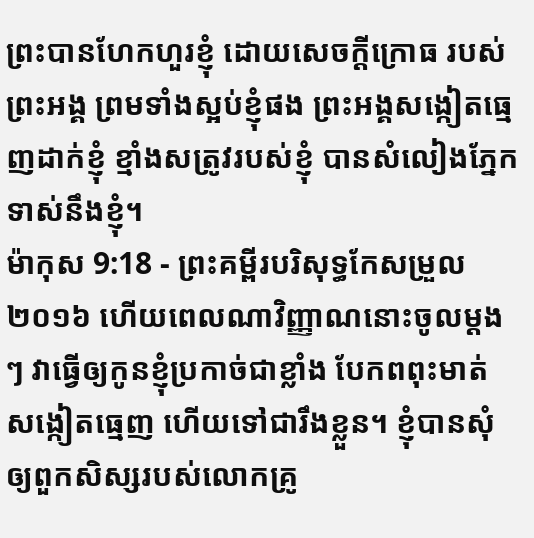ព្រះបានហែកហួរខ្ញុំ ដោយសេចក្ដីក្រោធ របស់ព្រះអង្គ ព្រមទាំងស្អប់ខ្ញុំផង ព្រះអង្គសង្កៀតធ្មេញដាក់ខ្ញុំ ខ្មាំងសត្រូវរបស់ខ្ញុំ បានសំលៀងភ្នែកទាស់នឹងខ្ញុំ។
ម៉ាកុស 9:18 - ព្រះគម្ពីរបរិសុទ្ធកែសម្រួល ២០១៦ ហើយពេលណាវិញ្ញាណនោះចូលម្តងៗ វាធ្វើឲ្យកូនខ្ញុំប្រកាច់ជាខ្លាំង បែកពពុះមាត់ សង្កៀតធ្មេញ ហើយទៅជារឹងខ្លួន។ ខ្ញុំបានសុំឲ្យពួកសិស្សរបស់លោកគ្រូ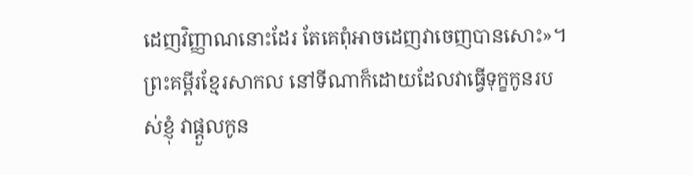ដេញវិញ្ញាណនោះដែរ តែគេពុំអាចដេញវាចេញបានសោះ»។ ព្រះគម្ពីរខ្មែរសាកល នៅទីណាក៏ដោយដែលវាធ្វើទុក្ខកូនរបស់ខ្ញុំ វាផ្ដួលកូន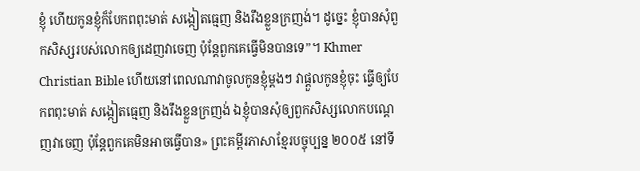ខ្ញុំ ហើយកូនខ្ញុំក៏បែកពពុះមាត់ សង្កៀតធ្មេញ និងរឹងខ្លួនក្រញង់។ ដូច្នេះ ខ្ញុំបានសុំពួកសិស្សរបស់លោកឲ្យដេញវាចេញ ប៉ុន្តែពួកគេធ្វើមិនបានទេ”។ Khmer Christian Bible ហើយនៅពេលណាវាចូលកូនខ្ញុំម្ដងៗ វាផ្ដួលកូនខ្ញុំចុះ ធ្វើឲ្យបែកពពុះមាត់ សង្កៀតធ្មេញ និងរឹងខ្លួនក្រញង់ ឯខ្ញុំបានសុំឲ្យពួកសិស្សលោកបណ្ដេញវាចេញ ប៉ុន្ដែពួកគេមិនអាចធ្វើបាន» ព្រះគម្ពីរភាសាខ្មែរបច្ចុប្បន្ន ២០០៥ នៅទី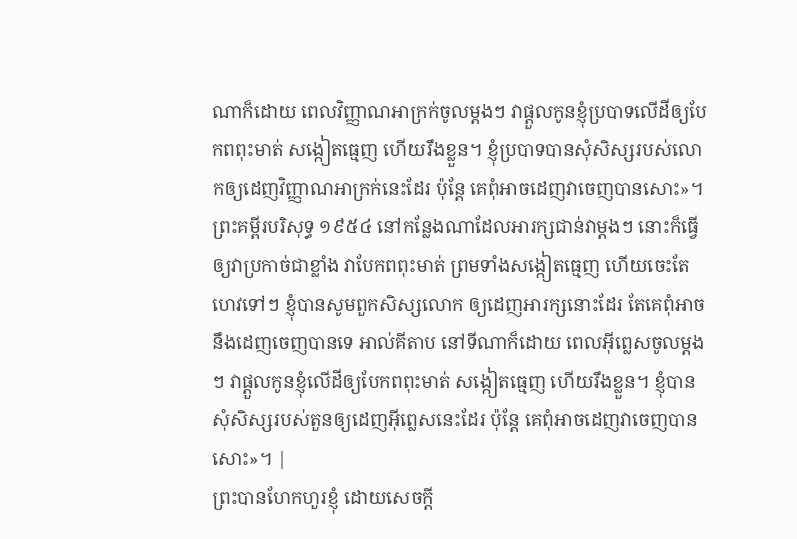ណាក៏ដោយ ពេលវិញ្ញាណអាក្រក់ចូលម្ដងៗ វាផ្ដួលកូនខ្ញុំប្របាទលើដីឲ្យបែកពពុះមាត់ សង្កៀតធ្មេញ ហើយរឹងខ្លួន។ ខ្ញុំប្របាទបានសុំសិស្សរបស់លោកឲ្យដេញវិញ្ញាណអាក្រក់នេះដែរ ប៉ុន្តែ គេពុំអាចដេញវាចេញបានសោះ»។ ព្រះគម្ពីរបរិសុទ្ធ ១៩៥៤ នៅកន្លែងណាដែលអារក្សជាន់វាម្តងៗ នោះក៏ធ្វើឲ្យវាប្រកាច់ជាខ្លាំង វាបែកពពុះមាត់ ព្រមទាំងសង្កៀតធ្មេញ ហើយចេះតែហេវទៅៗ ខ្ញុំបានសូមពួកសិស្សលោក ឲ្យដេញអារក្សនោះដែរ តែគេពុំអាចនឹងដេញចេញបានទេ អាល់គីតាប នៅទីណាក៏ដោយ ពេលអ៊ីព្លេសចូលម្ដងៗ វាផ្ដួលកូនខ្ញុំលើដីឲ្យបែកពពុះមាត់ សង្កៀតធ្មេញ ហើយរឹងខ្លួន។ ខ្ញុំបានសុំសិស្សរបស់តួនឲ្យដេញអ៊ីព្លេសនេះដែរ ប៉ុន្ដែ គេពុំអាចដេញវាចេញបានសោះ»។ |
ព្រះបានហែកហួរខ្ញុំ ដោយសេចក្ដី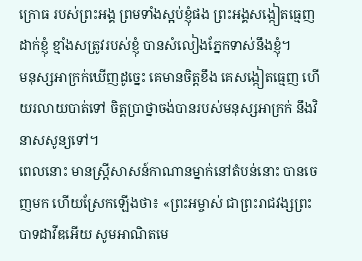ក្រោធ របស់ព្រះអង្គ ព្រមទាំងស្អប់ខ្ញុំផង ព្រះអង្គសង្កៀតធ្មេញដាក់ខ្ញុំ ខ្មាំងសត្រូវរបស់ខ្ញុំ បានសំលៀងភ្នែកទាស់នឹងខ្ញុំ។
មនុស្សអាក្រក់ឃើញដូច្នេះ គេមានចិត្តខឹង គេសង្កៀតធ្មេញ ហើយរលាយបាត់ទៅ ចិត្តប្រាថ្នាចង់បានរបស់មនុស្សអាក្រក់ នឹងវិនាសសូន្យទៅ។
ពេលនោះ មានស្ត្រីសាសន៍កាណានម្នាក់នៅតំបន់នោះ បានចេញមក ហើយស្រែកឡើងថា៖ «ព្រះអម្ចាស់ ជាព្រះរាជវង្សព្រះបាទដាវីឌអើយ សូមអាណិតមេ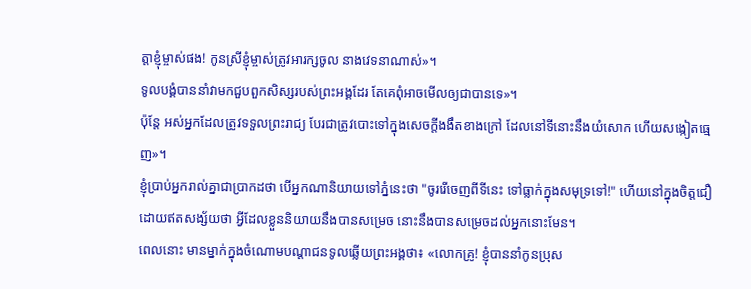ត្តាខ្ញុំម្ចាស់ផង! កូនស្រីខ្ញុំម្ចាស់ត្រូវអារក្សចូល នាងវេទនាណាស់»។
ទូលបង្គំបាននាំវាមកជួបពួកសិស្សរបស់ព្រះអង្គដែរ តែគេពុំអាចមើលឲ្យជាបានទេ»។
ប៉ុន្តែ អស់អ្នកដែលត្រូវទទួលព្រះរាជ្យ បែរជាត្រូវបោះទៅក្នុងសេចក្តីងងឹតខាងក្រៅ ដែលនៅទីនោះនឹងយំសោក ហើយសង្កៀតធ្មេញ»។
ខ្ញុំប្រាប់អ្នករាល់គ្នាជាប្រាកដថា បើអ្នកណានិយាយទៅភ្នំនេះថា "ចូររើចេញពីទីនេះ ទៅធ្លាក់ក្នុងសមុទ្រទៅ!" ហើយនៅក្នុងចិត្តជឿដោយឥតសង្ស័យថា អ្វីដែលខ្លួននិយាយនឹងបានសម្រេច នោះនឹងបានសម្រេចដល់អ្នកនោះមែន។
ពេលនោះ មានម្នាក់ក្នុងចំណោមបណ្ដាជនទូលឆ្លើយព្រះអង្គថា៖ «លោកគ្រូ! ខ្ញុំបាននាំកូនប្រុស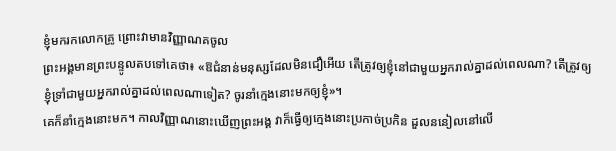ខ្ញុំមករកលោកគ្រូ ព្រោះវាមានវិញ្ញាណគចូល
ព្រះអង្គមានព្រះបន្ទូលតបទៅគេថា៖ «ឱជំនាន់មនុស្សដែលមិនជឿអើយ តើត្រូវឲ្យខ្ញុំនៅជាមួយអ្នករាល់គ្នាដល់ពេលណា? តើត្រូវឲ្យខ្ញុំទ្រាំជាមួយអ្នករាល់គ្នាដល់ពេលណាទៀត? ចូរនាំក្មេងនោះមកឲ្យខ្ញុំ»។
គេក៏នាំក្មេងនោះមក។ កាលវិញ្ញាណនោះឃើញព្រះអង្គ វាក៏ធ្វើឲ្យក្មេងនោះប្រកាច់ប្រកិន ដួលននៀលនៅលើ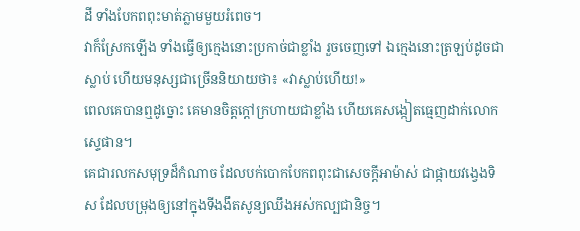ដី ទាំងបែកពពុះមាត់ភ្លាមមួយរំពេច។
វាក៏ស្រែកឡើង ទាំងធ្វើឲ្យក្មេងនោះប្រកាច់ជាខ្លាំង រួចចេញទៅ ឯក្មេងនោះត្រឡប់ដូចជាស្លាប់ ហើយមនុស្សជាច្រើននិយាយថា៖ «វាស្លាប់ហើយ!»
ពេលគេបានឮដូច្នោះ គេមានចិត្តក្តៅក្រហាយជាខ្លាំង ហើយគេសង្កៀតធ្មេញដាក់លោកស្ទេផាន។
គេជារលកសមុទ្រដ៏កំណាច ដែលបក់បោកបែកពពុះជាសេចក្ដីអាម៉ាស់ ជាផ្កាយវង្វេងទិស ដែលបម្រុងឲ្យនៅក្នុងទីងងឹតសូន្យឈឹងអស់កល្បជានិច្ច។